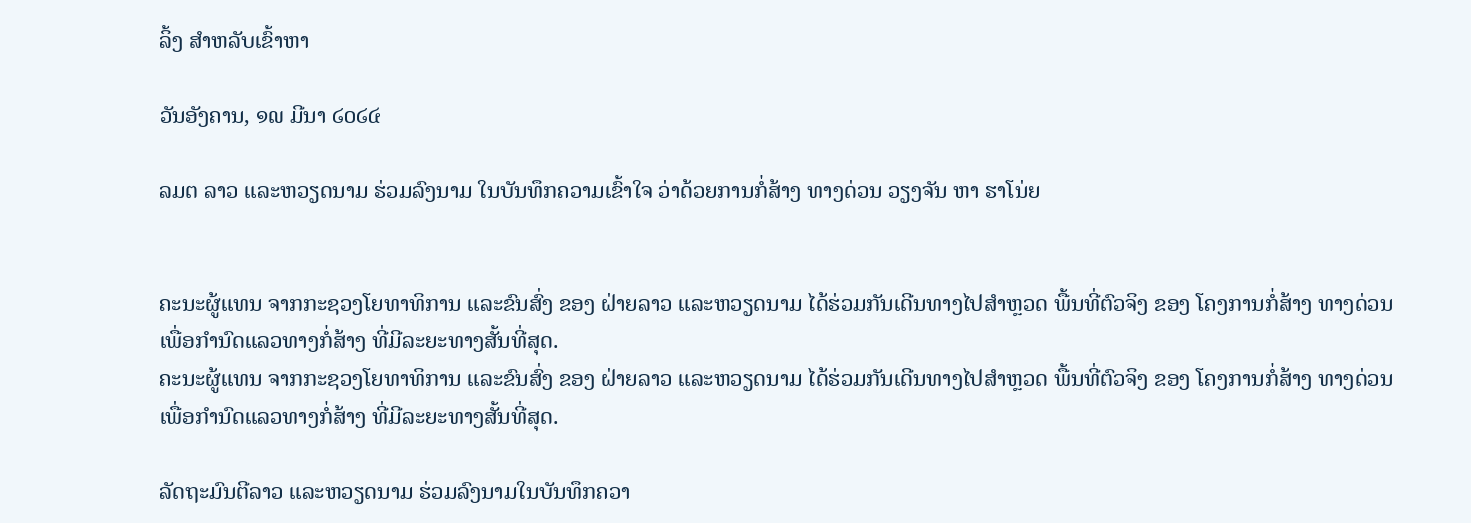ລິ້ງ ສຳຫລັບເຂົ້າຫາ

ວັນອັງຄານ, ໑໙ ມີນາ ໒໐໒໔

ລມຕ ລາວ ແລະຫວຽດນາມ ຮ່ວມລົງນາມ ໃນບັນທຶກຄວາມເຂົ້າໃຈ ວ່າດ້ວຍການກໍ່ສ້າງ ທາງດ່ວນ ວຽງຈັນ ຫາ ຮາໂນ່ຍ


ຄະນະຜູ້ແທນ ຈາກກະຊວງໂຍທາທິການ ແລະຂົນສົ່ງ ຂອງ ຝ່າຍລາວ ແລະຫວຽດນາມ ໄດ້ຮ່ວມກັນເດີນທາງໄປສຳຫຼວດ ພື້ນທີ່ຕົວຈິງ ຂອງ ໂຄງການກໍ່ສ້າງ ທາງດ່ວນເພື່ອກຳນົດແລວທາງກໍ່ສ້າງ ທີ່ມີລະຍະທາງສັ້ນທີ່ສຸດ.
ຄະນະຜູ້ແທນ ຈາກກະຊວງໂຍທາທິການ ແລະຂົນສົ່ງ ຂອງ ຝ່າຍລາວ ແລະຫວຽດນາມ ໄດ້ຮ່ວມກັນເດີນທາງໄປສຳຫຼວດ ພື້ນທີ່ຕົວຈິງ ຂອງ ໂຄງການກໍ່ສ້າງ ທາງດ່ວນເພື່ອກຳນົດແລວທາງກໍ່ສ້າງ ທີ່ມີລະຍະທາງສັ້ນທີ່ສຸດ.

ລັດຖະມົນຕີລາວ ແລະຫວຽດນາມ ຮ່ວມລົງນາມໃນບັນທຶກຄວາ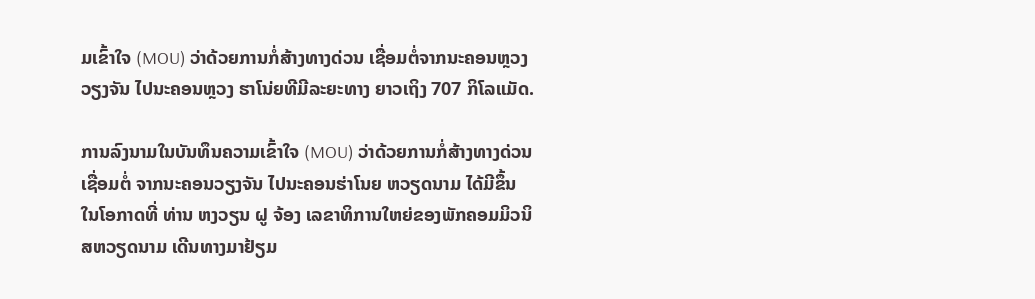ມເຂົ້າໃຈ (MOU) ວ່າດ້ວຍການກໍ່ສ້າງທາງດ່ວນ ເຊື່ອມຕໍ່ຈາກນະຄອນຫຼວງວຽງຈັນ ໄປນະຄອນຫຼວງ ຮາໂນ່ຍທີມີລະຍະທາງ ຍາວເຖິງ 707 ກິໂລແມັດ.

ການລົງນາມໃນບັນທຶນຄວາມເຂົ້າໃຈ (MOU) ວ່າດ້ວຍການກໍ່ສ້າງທາງດ່ວນ ເຊື່ອມຕໍ່ ຈາກນະຄອນວຽງຈັນ ໄປນະຄອນຮ່າໂນຍ ຫວຽດນາມ ໄດ້ມີຂຶ້ນ ໃນໂອກາດທີ່ ທ່ານ ຫງວຽນ ຝູ ຈ້ອງ ເລຂາທິການໃຫຍ່ຂອງພັກຄອມມິວນິສຫວຽດນາມ ເດີນທາງມາຢ້ຽມ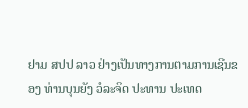ຢາມ ສປປ ລາວ ຢ່າງເປັນທາງການຕາມການເຊີນຂອງ ທ່ານບຸນຍັງ ວໍລະຈິດ ປະທານ ປະເທດ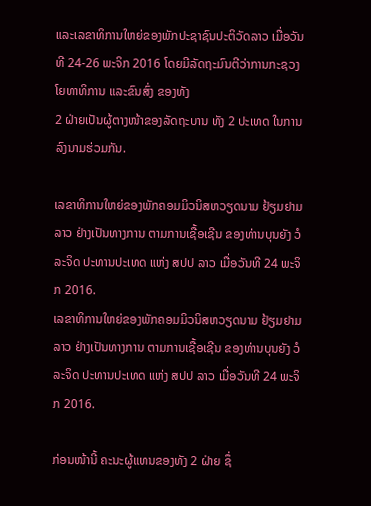ແລະເລຂາທິການໃຫຍ່ຂອງພັກປະຊາຊົນປະຕິວັດລາວ ເມື່ອວັນທີ 24-26 ພະຈິກ 2016 ໂດຍມີລັດຖະມົນຕີວ່າການກະຊວງໂຍທາທິການ ແລະຂົນສົ່ງ ຂອງທັງ
2 ຝ່າຍເປັນຜູ້ຕາງໜ້າຂອງລັດຖະບານ ທັງ 2 ປະເທດ ໃນການລົງນາມຮ່ວມກັນ.

ເລຂາທິການໃຫຍ່ຂອງພັກຄອມມິວນິສຫວຽດນາມ ຢ້ຽມຢາມ ລາວ ຢ່າງເປັນທາງການ ຕາມການເຊື້ອເຊີນ ຂອງທ່ານບຸນຍັງ ວໍລະຈິດ ປະທານປະເທດ ແຫ່ງ ສປປ ລາວ ເມື່ອວັນທີ 24 ພະຈິກ 2016.
ເລຂາທິການໃຫຍ່ຂອງພັກຄອມມິວນິສຫວຽດນາມ ຢ້ຽມຢາມ ລາວ ຢ່າງເປັນທາງການ ຕາມການເຊື້ອເຊີນ ຂອງທ່ານບຸນຍັງ ວໍລະຈິດ ປະທານປະເທດ ແຫ່ງ ສປປ ລາວ ເມື່ອວັນທີ 24 ພະຈິກ 2016.

ກ່ອນໜ້ານີ້ ຄະນະຜູ້ແທນຂອງທັງ 2 ຝ່າຍ ຊຶ່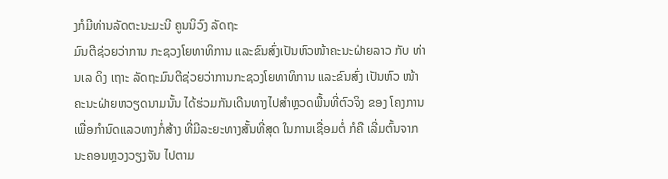ງກໍມີທ່ານລັດຕະນະມະນີ ຄູນນິວົງ ລັດຖະ
ມົນຕີຊ່ວຍວ່າການ ກະຊວງໂຍທາທິການ ແລະຂົນສົ່ງເປັນຫົວໜ້າຄະນະຝ່າຍລາວ ກັບ ທ່ານເລ ດິງ ເຖາະ ລັດຖະມົນຕີຊ່ວຍວ່າການກະຊວງໂຍທາທິການ ແລະຂົນສົ່ງ ເປັນຫົວ ໜ້າຄະນະຝ່າຍຫວຽດນາມນັ້ນ ໄດ້ຮ່ວມກັນເດີນທາງໄປສຳຫຼວດພື້ນທີ່ຕົວຈິງ ຂອງ ໂຄງການ ເພື່ອກຳນົດແລວທາງກໍ່ສ້າງ ທີ່ມີລະຍະທາງສັ້ນທີ່ສຸດ ໃນການເຊື່ອມຕໍ່ ກໍຄື ເລີ່ມຕົ້ນຈາກນະຄອນຫຼວງວຽງຈັນ ໄປຕາມ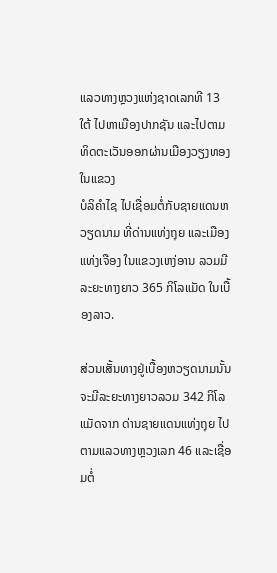ແລວທາງຫຼວງແຫ່ງຊາດເລກທີ 13 ໃຕ້ ໄປຫາເມືອງປາກຊັນ ແລະໄປຕາມທິດຕະເວັນອອກຜ່ານເມືອງວຽງທອງ ໃນແຂວງ
ບໍລິຄຳໄຊ ໄປເຊື່ອມຕໍ່ກັບຊາຍແດນຫວຽດນາມ ທີ່ດ່ານແທ່ງຖຸຍ ແລະເມືອງແທ່ງເຈືອງ ໃນແຂວງເຫງ່ອານ ລວມມີລະຍະທາງຍາວ 365 ກິໂລແມັດ ໃນເບື້ອງລາວ.

ສ່ວນເສັ້ນທາງຢູ່ເບື້ອງຫວຽດນາມນັ້ນ ຈະມີລະຍະທາງຍາວລວມ 342 ກິໂລແມັດຈາກ ດ່ານຊາຍແດນແທ່ງຖຸຍ ໄປຕາມແລວທາງຫຼວງເລກ 46 ແລະເຊື່ອມຕໍ່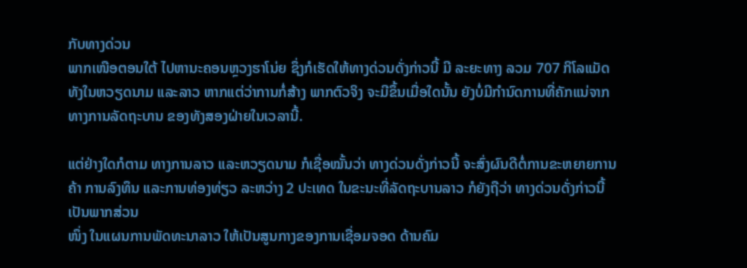ກັບທາງດ່ວນ
ພາກເໜືອຕອນໃຕ້ ໄປຫານະຄອນຫຼວງຮາໂນ່ຍ ຊຶ່ງກໍເຮັດໃຫ້ທາງດ່ວນດັ່ງກ່າວນີ້ ມີ ລະຍະທາງ ລວມ 707 ກິໂລແມັດ ທັງໃນຫວຽດນາມ ແລະລາວ ຫາກແຕ່ວ່າການກໍ່ສ້າງ ພາກຕົວຈິງ ຈະມີຂຶ້ນເມື່ອໃດນັ້ນ ຍັງບໍ່ມີກຳນົດການທີ່ຄັກແນ່ຈາກທາງການລັດຖະບານ ຂອງທັງສອງຝ່າຍໃນເວລານີ້.

ແຕ່ຢ່າງໃດກໍຕາມ ທາງການລາວ ແລະຫວຽດນາມ ກໍເຊື່ອໝັ້ນວ່າ ທາງດ່ວນດັ່ງກ່າວນີ້ ຈະສົ່ງຜົນດີຕໍ່ການຂະຫຍາຍການຄ້າ ການລົງທຶນ ແລະການທ່ອງທ່ຽວ ລະຫວ່າງ 2 ປະເທດ ໃນຂະນະທີ່ລັດຖະບານລາວ ກໍຍັງຖືວ່າ ທາງດ່ວນດັ່ງກ່າວນີ້ ເປັນພາກສ່ວນ
ໜຶ່ງ ໃນແຜນການພັດທະນາລາວ ໃຫ້ເປັນສູນກາງຂອງການເຊື່ອມຈອດ ດ້ານຄົມ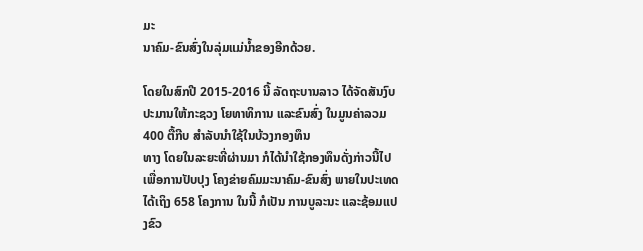ມະ
ນາຄົມ-ຂົນສົ່ງໃນລຸ່ມແມ່ນ້ຳຂອງອີກດ້ວຍ.

ໂດຍໃນສົກປີ 2015-2016 ນີ້ ລັດຖະບານລາວ ໄດ້ຈັດສັນງົບປະມານໃຫ້ກະຊວງ ໂຍທາທິການ ແລະຂົນສົ່ງ ໃນມູນຄ່າລວມ 400 ຕື້ກີບ ສຳລັບນຳໃຊ້ໃນບ້ວງກອງທຶນ
ທາງ ໂດຍໃນລະຍະທີ່ຜ່ານມາ ກໍໄດ້ນຳໃຊ້ກອງທຶນດັ່ງກ່າວນີ້ໄປ ເພື່ອການປັບປຸງ ໂຄງຂ່າຍຄົມມະນາຄົມ-ຂົນສົ່ງ ພາຍໃນປະເທດໄດ້ເຖິງ 658 ໂຄງການ ໃນນີ້ ກໍເປັນ ການບູລະນະ ແລະຊ້ອມແປງຂົວ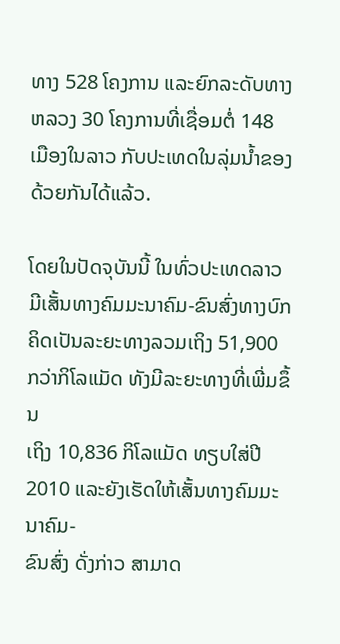ທາງ 528 ໂຄງການ ແລະຍົກລະດັບທາງຫລວງ 30 ໂຄງການທີ່ເຊື່ອມຕໍ່ 148 ເມືອງໃນລາວ ກັບປະເທດໃນລຸ່ມນ້ຳຂອງດ້ວຍກັນໄດ້ແລ້ວ.

ໂດຍໃນປັດຈຸບັນນີ້ ໃນທົ່ວປະເທດລາວ ມີເສັ້ນທາງຄົມມະນາຄົມ-ຂົນສົ່ງທາງບົກ ຄິດເປັນລະຍະທາງລວມເຖິງ 51,900 ກວ່າກິໂລແມັດ ທັງມີລະຍະທາງທີ່ເພີ່ມຂຶ້ນ
ເຖິງ 10,836 ກິໂລແມັດ ທຽບໃສ່ປີ 2010 ແລະຍັງເຮັດໃຫ້ເສັ້ນທາງຄົມມະນາຄົມ-
ຂົນສົ່ງ ດັ່ງກ່າວ ສາມາດ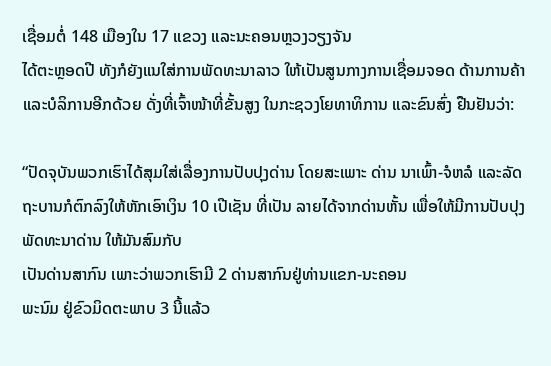ເຊື່ອມຕໍ່ 148 ເມືອງໃນ 17 ແຂວງ ແລະນະຄອນຫຼວງວຽງຈັນ
ໄດ້ຕະຫຼອດປີ ທັງກໍຍັງແນໃສ່ການພັດທະນາລາວ ໃຫ້ເປັນສູນກາງການເຊື່ອມຈອດ ດ້ານການຄ້າ ແລະບໍລິການອີກດ້ວຍ ດັ່ງທີ່ເຈົ້າໜ້າທີ່ຂັ້ນສູງ ໃນກະຊວງໂຍທາທິການ ແລະຂົນສົ່ງ ຢືນຢັນວ່າ:

“ປັດຈຸບັນພວກເຮົາໄດ້ສຸມໃສ່ເລື່ອງການປັບປຸງດ່ານ ໂດຍສະເພາະ ດ່ານ ນາເພົ້າ-ຈໍຫລໍ ແລະລັດຖະບານກໍຕົກລົງໃຫ້ຫັກເອົາເງິນ 10 ເປີເຊັນ ທີ່ເປັນ ລາຍໄດ້ຈາກດ່ານຫັ້ນ ເພື່ອໃຫ້ມີການປັບປຸງພັດທະນາດ່ານ ໃຫ້ມັນສົມກັບ
ເປັນດ່ານສາກົນ ເພາະວ່າພວກເຮົາມີ 2 ດ່ານສາກົນຢູ່ທ່ານແຂກ-ນະຄອນ
ພະນົມ ຢູ່ຂົວມິດຕະພາບ 3 ນີ້ແລ້ວ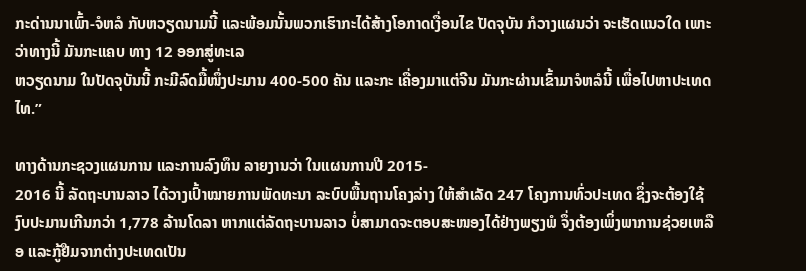ກະດ່ານນາເພົ້າ-ຈໍຫລໍ ກັບຫວຽດນາມນີ້ ແລະພ້ອມນັ້ນພວກເຮົາກະໄດ້ສ້າງໂອກາດເງື່ອນໄຂ ປັດຈຸບັນ ກໍວາງແຜນວ່າ ຈະເຮັດແນວໃດ ເພາະວ່າທາງນີ້ ມັນກະແຄບ ທາງ 12 ອອກສູ່ທະເລ
ຫວຽດນາມ ໃນປັດຈຸບັນນີ້ ກະມີລົດມື້ໜຶ່ງປະມານ 400-500 ຄັນ ແລະກະ ເຄື່ອງມາແຕ່ຈີນ ມັນກະຜ່ານເຂົ້າມາຈໍຫລໍນີ້ ເພື່ອໄປຫາປະເທດໄທ.”

ທາງດ້ານກະຊວງແຜນການ ແລະການລົງທຶນ ລາຍງານວ່າ ໃນແຜນການປີ 2015-
2016 ນີ້ ລັດຖະບານລາວ ໄດ້ວາງເປົ້າໝາຍການພັດທະນາ ລະບົບພື້ນຖານໂຄງລ່າງ ໃຫ້ສຳເລັດ 247 ໂຄງການທົ່ວປະເທດ ຊຶ່ງຈະຕ້ອງໃຊ້ງົບປະມານເກີນກວ່າ 1,778 ລ້ານໂດລາ ຫາກແຕ່ລັດຖະບານລາວ ບໍ່ສາມາດຈະຕອບສະໜອງໄດ້ຢ່າງພຽງພໍ ຈຶ່ງຕ້ອງເພິ່ງພາການຊ່ວຍເຫລືອ ແລະກູ້ຢືມຈາກຕ່າງປະເທດເປັນ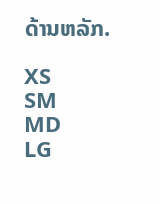ດ້ານຫລັກ.

XS
SM
MD
LG